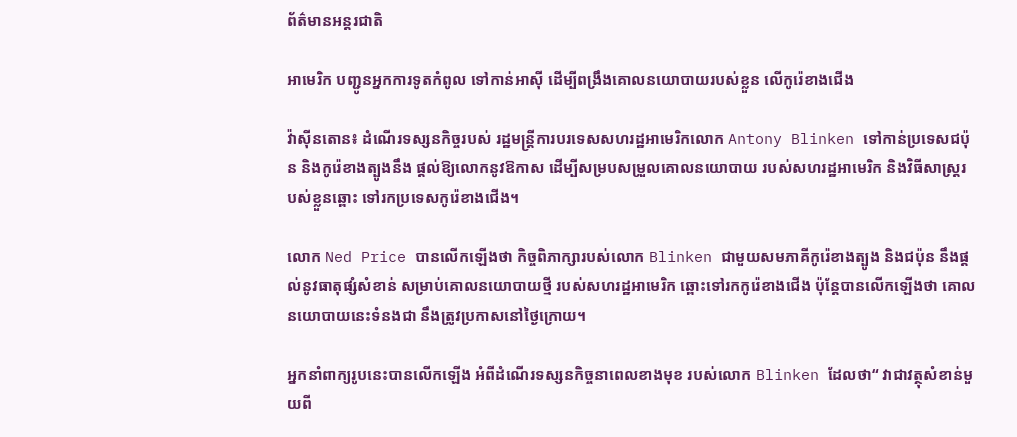ព័ត៌មានអន្តរជាតិ

អាមេរិក បញ្ជូនអ្នកការទូតកំពូល ទៅកាន់អាស៊ី ដើម្បីពង្រឹងគោលនយោបាយរបស់ខ្លួន លើកូរ៉េខាងជើង

វ៉ាស៊ីនតោន៖ ដំណើរទស្សនកិច្ចរបស់ រដ្ឋមន្រ្តីការបរទេសសហរដ្ឋអាមេរិកលោក Antony Blinken ទៅកាន់ប្រទេសជប៉ុន និងកូរ៉េខាងត្បូងនឹង ផ្តល់ឱ្យលោកនូវឱកាស ដើម្បីសម្របសម្រួលគោលនយោបាយ របស់សហរដ្ឋអាមេរិក និងវិធីសាស្រ្តរបស់ខ្លួនឆ្ពោះ ទៅរកប្រទេសកូរ៉េខាងជើង។

លោក Ned Price បានលើកឡើងថា កិច្ចពិភាក្សារបស់លោក Blinken ជាមួយសមភាគីកូរ៉េខាងត្បូង និងជប៉ុន នឹងផ្តល់នូវធាតុផ្សំសំខាន់ សម្រាប់គោលនយោបាយថ្មី របស់សហរដ្ឋអាមេរិក ឆ្ពោះទៅរកកូរ៉េខាងជើង ប៉ុន្តែបានលើកឡើងថា គោលនយោបាយនេះទំនងជា នឹងត្រូវប្រកាសនៅថ្ងៃក្រោយ។

អ្នកនាំពាក្យរូបនេះបានលើកឡើង អំពីដំណើរទស្សនកិច្ចនាពេលខាងមុខ របស់លោក Blinken ដែលថា“ វាជាវត្ថុសំខាន់មួយពី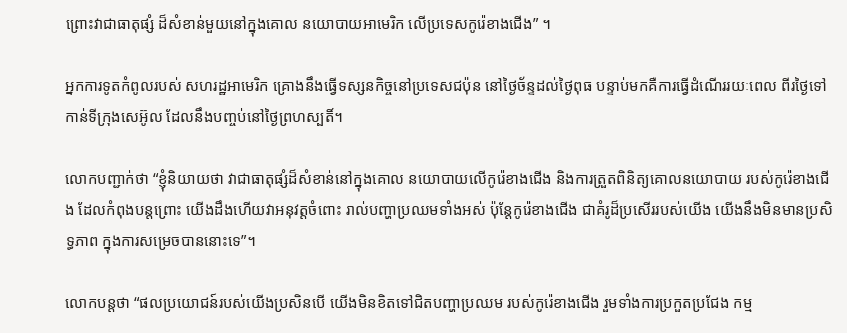ព្រោះវាជាធាតុផ្សំ ដ៏សំខាន់មួយនៅក្នុងគោល នយោបាយអាមេរិក លើប្រទេសកូរ៉េខាងជើង” ។

អ្នកការទូតកំពូលរបស់ សហរដ្ឋអាមេរិក គ្រោងនឹងធ្វើទស្សនកិច្ចនៅប្រទេសជប៉ុន នៅថ្ងៃច័ន្ទដល់ថ្ងៃពុធ បន្ទាប់មកគឺការធ្វើដំណើររយៈពេល ពីរថ្ងៃទៅកាន់ទីក្រុងសេអ៊ូល ដែលនឹងបញ្ចប់នៅថ្ងៃព្រហស្បតិ៍។

លោកបញ្ជាក់ថា “ខ្ញុំនិយាយថា វាជាធាតុផ្សំដ៏សំខាន់នៅក្នុងគោល នយោបាយលើកូរ៉េខាងជើង និងការត្រួតពិនិត្យគោលនយោបាយ របស់កូរ៉េខាងជើង ដែលកំពុងបន្តព្រោះ យើងដឹងហើយវាអនុវត្តចំពោះ រាល់បញ្ហាប្រឈមទាំងអស់ ប៉ុន្តែកូរ៉េខាងជើង ជាគំរូដ៏ប្រសើររបស់យើង យើងនឹងមិនមានប្រសិទ្ធភាព ក្នុងការសម្រេចបាននោះទេ”។

លោកបន្ដថា “ផលប្រយោជន៍របស់យើងប្រសិនបើ យើងមិនខិតទៅជិតបញ្ហាប្រឈម របស់កូរ៉េខាងជើង រួមទាំងការប្រកួតប្រជែង កម្ម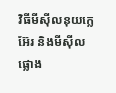វិធីមីស៊ីលនុយក្លេអ៊ែរ និងមីស៊ីលផ្លោង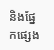និងផ្នែកផ្សេង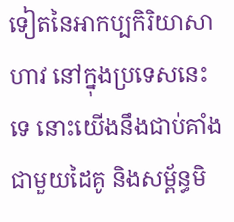ទៀតនៃអាកប្បកិរិយាសាហាវ នៅក្នុងប្រទេសនេះទេ នោះយើងនឹងជាប់គាំងជាមួយដៃគូ និងសម្ព័ន្ធមិ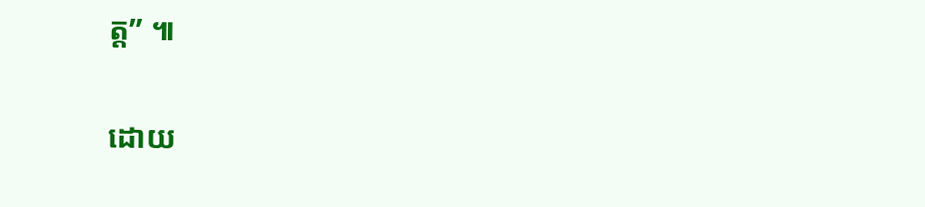ត្ត” ៕

ដោយ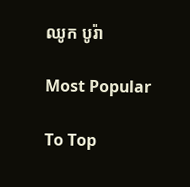ឈូក បូរ៉ា

Most Popular

To Top